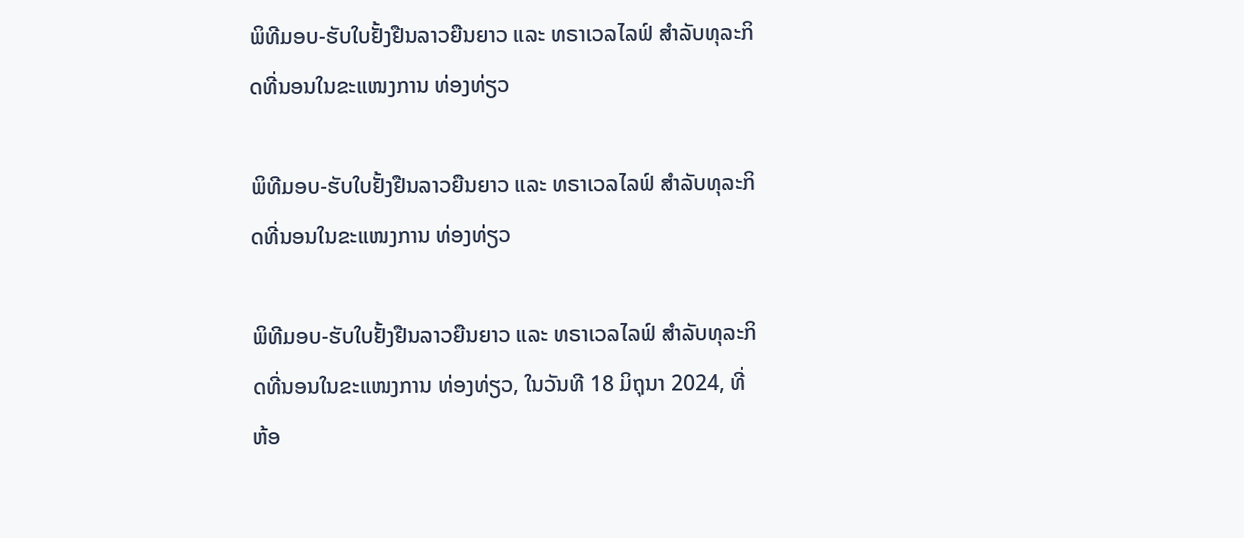ພິທີມອບ-ຮັບໃບຢັ້ງຢືນລາວຍືນຍາວ ແລະ ທຣາເວລໄລຟ໌ ສຳລັບທຸລະກິດທີ່ນອນໃນຂະແໜງການ ທ່ອງທ່ຽວ

ພິທີມອບ-ຮັບໃບຢັ້ງຢືນລາວຍືນຍາວ ແລະ ທຣາເວລໄລຟ໌ ສຳລັບທຸລະກິດທີ່ນອນໃນຂະແໜງການ ທ່ອງທ່ຽວ

ພິທີມອບ-ຮັບໃບຢັ້ງຢືນລາວຍືນຍາວ ແລະ ທຣາເວລໄລຟ໌ ສຳລັບທຸລະກິດທີ່ນອນໃນຂະແໜງການ ທ່ອງທ່ຽວ, ໃນວັນທີ 18 ມິຖຸນາ 2024, ທີ່ ຫ້ອ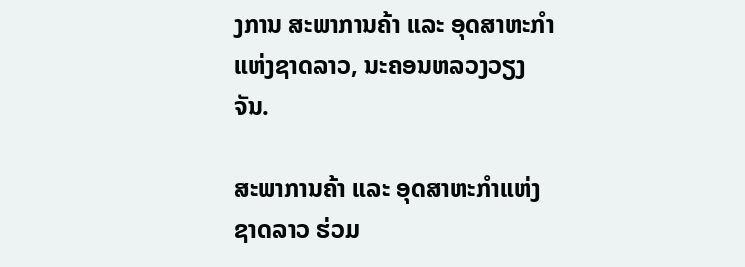ງການ ສະພາການຄ້າ ແລະ ອຸດສາຫະກໍາ ແຫ່ງຊາດລາວ, ນະຄອນຫລວງວຽງຈັນ.

ສະພາການຄ້າ ແລະ ອຸດສາຫະກຳແຫ່ງຊາດລາວ ຮ່ວມ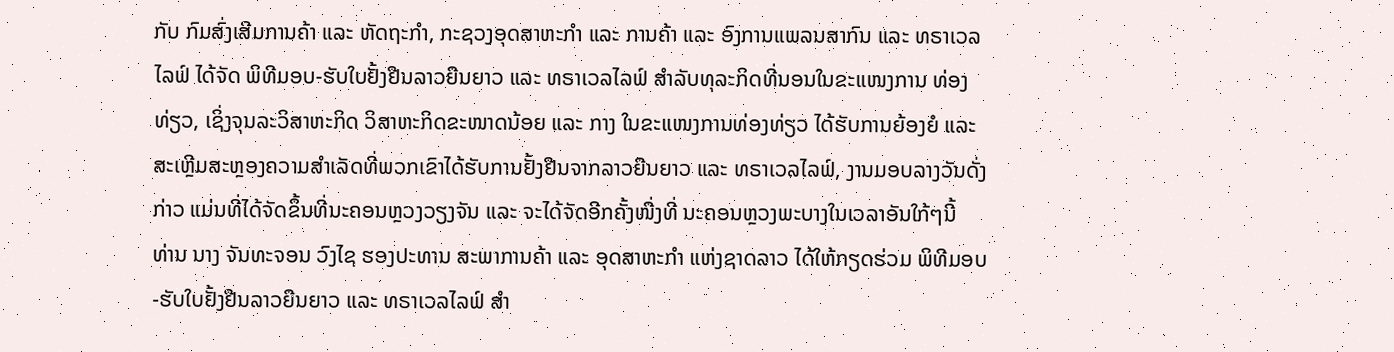ກັບ ກົມສົ່ງເສີມການຄ້າ ແລະ ຫັດຖະກຳ, ກະຊວງອຸດສາຫະກຳ ແລະ ການຄ້າ ແລະ ອົງການແພລນສາກົນ ແລະ ທຣາເວລໄລຟ໌ ໄດ້ຈັດ ພິທີມອບ-ຮັບໃບຢັ້ງຢືນລາວຍືນຍາວ ແລະ ທຣາເວລໄລຟ໌ ສຳລັບທຸລະກິດທີ່ນອນໃນຂະແໜງການ ທ່ອງທ່ຽວ, ເຊິ່ງຈຸນລະວິສາຫະກິດ ວິສາຫະກິດຂະໜາດນ້ອຍ ແລະ ກາງ ໃນຂະແໜງການທ່ອງທ່ຽວ ໄດ້ຮັບການຍ້ອງຍໍ ແລະ ສະເຫຼີມສະຫຼອງຄວາມສຳເລັດທີ່ພວກເຂົາໄດ້ຮັບການຢັ້ງຢືນຈາກລາວຍືນຍາວ ແລະ ທຣາເວລໄລຟ໌, ງານມອບລາງວັນດັ່ງກ່າວ ແມ່ນທີ່ໄດ້ຈັດຂຶ້ນທີ່ນະຄອນຫຼວງວຽງຈັນ ແລະ ຈະໄດ້ຈັດອີກຄັ້ງໜື່ງທີ່ ນະຄອນຫຼວງພະບາງໃນເວລາອັນໃກ້ໆນີ້
ທ່ານ ນາງ ຈັນທະຈອນ ວົງໄຊ ຮອງປະທານ ສະພາການຄ້າ ແລະ ອຸດສາຫະກຳ ແຫ່ງຊາດລາວ ໄດ້ໃຫ້ກຽດຮ່ວມ ພິທີມອບ-ຮັບໃບຢັ້ງຢືນລາວຍືນຍາວ ແລະ ທຣາເວລໄລຟ໌ ສຳ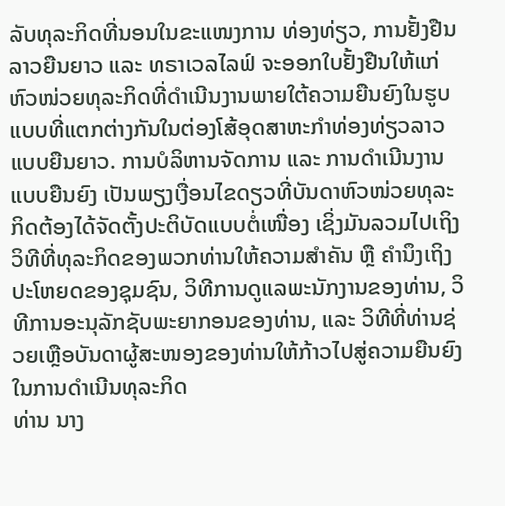ລັບທຸລະກິດທີ່ນອນໃນຂະແໜງການ ທ່ອງທ່ຽວ, ການຢັ້ງຢືນລາວຍືນຍາວ ແລະ ທຣາເວລໄລຟ໌ ຈະອອກໃບຢັ້ງຢືນໃຫ້ແກ່ຫົວໜ່ວຍທຸລະກິດທີ່ດຳເນີນງານພາຍໃຕ້ຄວາມຍືນຍົງໃນຮູບແບບທີ່ແຕກຕ່າງກັນໃນຕ່ອງໂສ້ອຸດສາຫະກຳທ່ອງທ່ຽວລາວແບບຍືນຍາວ. ການບໍລິຫານຈັດການ ແລະ ການດຳເນີນງານແບບຍືນຍົງ ເປັນພຽງເງື່ອນໄຂດຽວທີ່ບັນດາຫົວໜ່ວຍທຸລະກິດຕ້ອງໄດ້ຈັດຕັ້ງປະຕິບັດແບບຕໍ່ເໜື່ອງ ເຊິ່ງມັນລວມໄປເຖິງວິທີທີ່ທຸລະກິດຂອງພວກທ່ານໃຫ້ຄວາມສຳຄັນ ຫຼື ຄຳນຶງເຖິງປະໂຫຍດຂອງຊຸມຊົນ, ວິທີການດູແລພະນັກງານຂອງທ່ານ, ວິທີການອະນຸລັກຊັບພະຍາກອນຂອງທ່ານ, ແລະ ວິທີທີ່ທ່ານຊ່ວຍເຫຼືອບັນດາຜູ້ສະໜອງຂອງທ່ານໃຫ້ກ້າວໄປສູ່ຄວາມຍືນຍົງໃນການດຳເນີນທຸລະກິດ
ທ່ານ ນາງ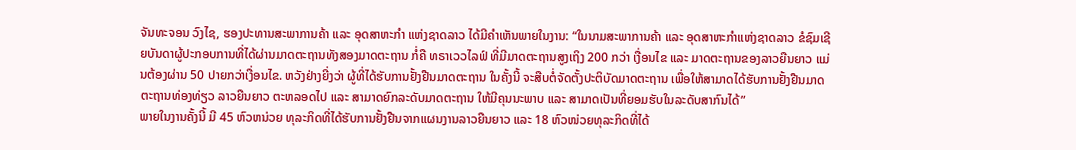ຈັນທະຈອນ ວົງໄຊ, ຮອງປະທານສະພາການຄ້າ ແລະ ອຸດສາຫະກຳ ແຫ່ງຊາດລາວ ໄດ້ມີຄຳເຫັນພາຍໃນງານ: “ໃນນາມສະພາການຄ້າ ແລະ ອຸດສາຫະກໍາແຫ່ງຊາດລາວ ຂໍຊົມເຊີຍບັນດາຜູ້ປະກອບການທີ່ໄດ້ຜ່ານມາດຕະຖານທັງສອງມາດຕະຖານ ກໍ່ຄື ທຣາເວວໄລຟ໌ ທີ່ມີມາດຕະຖານສູງເຖິງ 200 ກວ່າ ເງື່ອນໄຂ ແລະ ມາດຕະຖານຂອງລາວຍືນຍາວ ແມ່ນຕ້ອງຜ່ານ 50 ປາຍກວ່າເງື່ອນໄຂ. ຫວັງຢ່າງຍີ່ງວ່າ ຜູ້ທີ່ໄດ້ຮັບການຢັ້ງຢືນມາດຕະຖານ ໃນຄັ້ງນີ້ ຈະສືບຕໍ່ຈັດຕັ້ງປະຕິບັດມາດຕະຖານ ເພື່ອໃຫ້ສາມາດໄດ້ຮັບການຢັ້ງຢືນມາດຕະຖານທ່ອງທ່ຽວ ລາວຍືນຍາວ ຕະຫລອດໄປ ແລະ ສາມາດຍົກລະດັບມາດຕະຖານ ໃຫ້ມີຄຸນນະພາບ ແລະ ສາມາດເປັນທີ່ຍອມຮັບໃນລະດັບສາກົນໄດ້”
ພາຍໃນງານຄັ້ງນີ້ ມີ 45 ຫົວຫນ່ວຍ ທຸລະກິດທີ່ໄດ້ຮັບການຢັ້ງຢືນຈາກແຜນງານລາວຍືນຍາວ ແລະ 18 ຫົວໜ່ວຍທຸລະກິດທີ່ໄດ້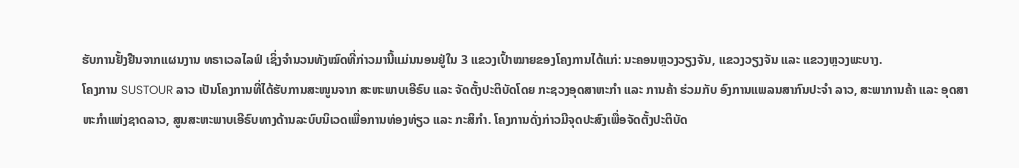ຮັບການຢັ້ງຢືນຈາກແຜນງານ ທຣາເວລໄລຟ໌ ເຊິ່ງຈຳນວນທັງໝົດທີ່ກ່າວມານີ້ແມ່ນນອນຢູ່ໃນ 3 ແຂວງເປົ້າໝາຍຂອງໂຄງການໄດ້ແກ່: ນະຄອນຫຼວງວຽງຈັນ, ແຂວງວຽງຈັນ ແລະ ແຂວງຫຼວງພະບາງ.
ໂຄງການ SUSTOUR ລາວ ເປັນໂຄງການທີ່ໄດ້ຮັບການສະໜູນຈາກ ສະຫະພາບເອີຣົບ ແລະ ຈັດຕັ້ງປະຕິບັດໂດຍ ກະຊວງອຸດສາຫະກຳ ແລະ ການຄ້າ ຮ່ວມກັບ ອົງການແພລນສາກົນປະຈຳ ລາວ, ສະພາການຄ້າ ແລະ ອຸດສາຫະກຳແຫ່ງຊາດລາວ, ສູນສະຫະພາບເອີຣົບທາງດ້ານລະບົບນິເວດເພື່ອການທ່ອງທ່ຽວ ແລະ ກະສິກຳ. ໂຄງການດັ່ງກ່າວມີຈຸດປະສົງເພື່ອຈັດຕັ້ງປະຕິບັດ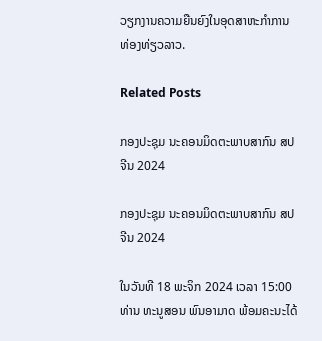ວຽກງານຄວາມຍືນຍົງໃນອຸດສາຫະກຳການທ່ອງທ່ຽວລາວ.

Related Posts

ກອງປະຊຸມ ນະຄອນມິດຕະພາບສາກົນ ສປ ຈີນ 2024

ກອງປະຊຸມ ນະຄອນມິດຕະພາບສາກົນ ສປ ຈີນ 2024

ໃນວັນທີ 18 ພະຈິກ 2024 ເວລາ 15:00 ທ່ານ ທະນູສອນ ພົນອາມາດ ພ້ອມຄະນະໄດ້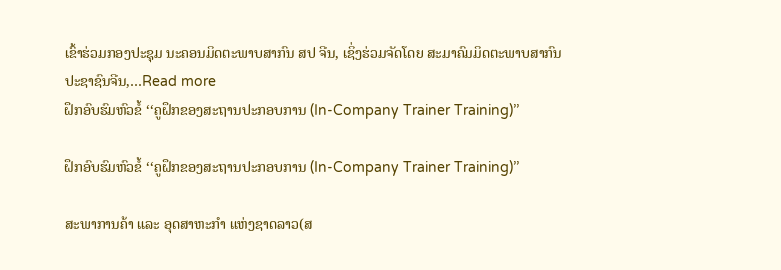ເຂົ້າຮ່ວມກອງປະຊຸມ ນະຄອນມິດຕະພາບສາກົນ ສປ ຈີນ, ເຊິ່ງຮ່ວມຈັດໂດຍ ສະມາຄົມມິດຕະພາບສາກົນປະຊາຊົນຈີນ,…Read more
ຝຶກອົບຮົມຫົວຂໍ້ ‘‘ຄູຝຶກຂອງສະຖານປະກອບການ (In-Company Trainer Training)’’

ຝຶກອົບຮົມຫົວຂໍ້ ‘‘ຄູຝຶກຂອງສະຖານປະກອບການ (In-Company Trainer Training)’’

ສະພາການຄ້າ ແລະ ອຸດສາຫະກຳ ແຫ່ງຊາດລາວ(ສ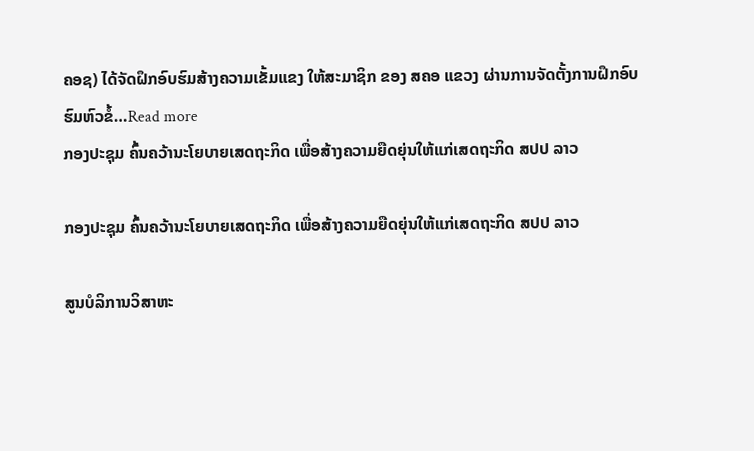ຄອຊ) ໄດ້ຈັດຝຶກອົບຮົມສ້າງຄວາມເຂັ້ມແຂງ ໃຫ້ສະມາຊິກ ຂອງ ສຄອ ແຂວງ ຜ່ານການຈັດຕັ້ງການຝຶກອົບຮົມຫົວຂໍ້…Read more
ກອງປະຊຸມ ຄົ້ນຄວ້ານະໂຍບາຍເສດຖະກິດ ເພື່ອສ້າງຄວາມຍືດຍຸ່ນໃຫ້ແກ່ເສດຖະກິດ ສປປ ລາວ

ກອງປະຊຸມ ຄົ້ນຄວ້ານະໂຍບາຍເສດຖະກິດ ເພື່ອສ້າງຄວາມຍືດຍຸ່ນໃຫ້ແກ່ເສດຖະກິດ ສປປ ລາວ

ສູນບໍລິການວິສາຫະ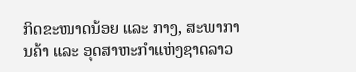ກິດຂະໜາດນ້ອຍ ແລະ ກາງ, ສະພາການຄ້າ ແລະ ອຸດສາຫະກຳແຫ່ງຊາດລາວ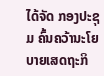ໄດ້ຈັດ ກອງປະຊຸມ ຄົ້ນຄວ້ານະໂຍບາຍເສດຖະກິ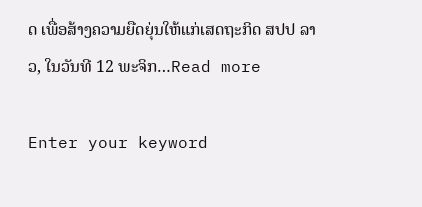ດ ເພື່ອສ້າງຄວາມຍືດຍຸ່ນໃຫ້ແກ່ເສດຖະກິດ ສປປ ລາວ, ໃນວັນທີ 12 ພະຈິກ…Read more

Enter your keyword